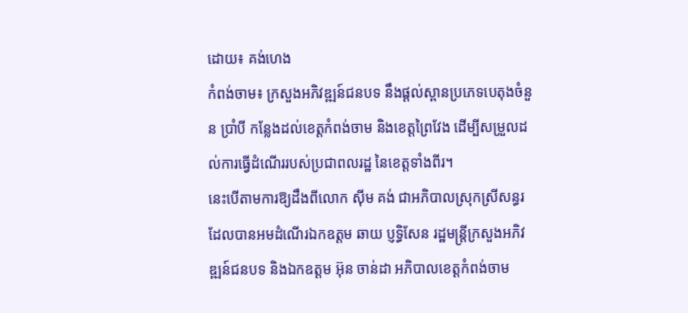ដោយ៖ គង់ហេង
កំពង់ចាម៖ ក្រសួងអភិវឌ្ឍន៍ជនបទ នឹងផ្តល់ស្ពានប្រភេទបេតុងចំនួន ប្រាំបី កន្លែងដល់ខេត្តកំពង់ចាម និងខេត្តព្រៃវែង ដើម្បីសម្រួលដល់ការធ្វើដំណើររបស់ប្រជាពលរដ្ឋ នៃខេត្តទាំងពីរ។
នេះបើតាមការឱ្យដឹងពីលោក ស៊ីម គង់ ជាអភិបាលស្រុកស្រីសន្ធរ ដែលបានអមដំណើរឯកឧត្តម ឆាយ ប្ញទ្ធិសែន រដ្ឋមន្រ្តីក្រសួងអភិវឌ្ឍន៍ជនបទ និងឯកឧត្តម អ៊ុន ចាន់ដា អភិបាលខេត្តកំពង់ចាម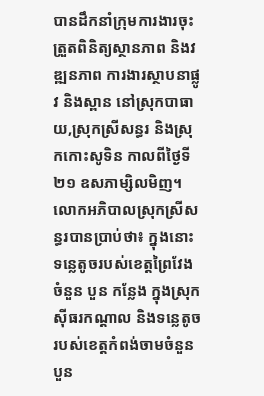បានដឹកនាំក្រុមការងារចុះត្រួតពិនិត្យស្ថានភាព និងវឌ្ឍនភាព ការងារស្ថាបនាផ្លូវ និងស្ពាន នៅស្រុកបាធាយ,ស្រុកស្រីសន្ធរ និងស្រុកកោះសូទិន កាលពីថ្ងៃទី ២១ ឧសភាម្សិលមិញ។
លោកអភិបាលស្រុកស្រីសន្ធរបានប្រាប់ថា៖ ក្នុងនោះទន្លេតូចរបស់ខេត្តព្រៃវែងចំនួន បួន កន្លែង ក្នុងស្រុកស៊ីធរកណ្តាល និងទន្លេតូចរបស់ខេត្តកំពង់ចាមចំនួន បួន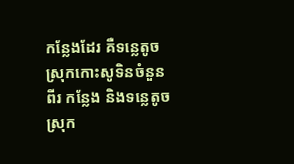កន្លែងដែរ គឺទន្លេតូចស្រុកកោះសូទិនចំនួន ពីរ កន្លែង និងទន្លេតូចស្រុក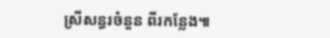ស្រីសន្ធរចំនួន ពីរកន្លែង៕